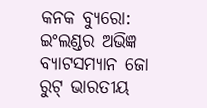କନକ ବ୍ୟୁରୋ: ଇଂଲଣ୍ଡର ଅଭିଜ୍ଞ ବ୍ୟାଟସମ୍ୟାନ ଜୋ ରୁଟ୍ ଭାରତୀୟ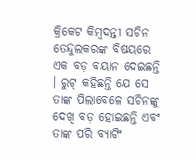କ୍ରିକେଟ କିମ୍ବଦନ୍ତୀ ସଚିନ ତେନ୍ଦୁଲକରଙ୍କ ବିଷୟରେ ଏକ ବଡ଼ ବୟାନ ଦେଇଛନ୍ତି । ରୁଟ୍ କହିଛନ୍ତି ଯେ ସେ ତାଙ୍କ ପିଲାବେଳେ ସଚିନଙ୍କୁ ଦେଖି ବଡ଼ ହୋଇଛନ୍ତି ଏବଂ ତାଙ୍କ ପରି ବ୍ୟାଟିଂ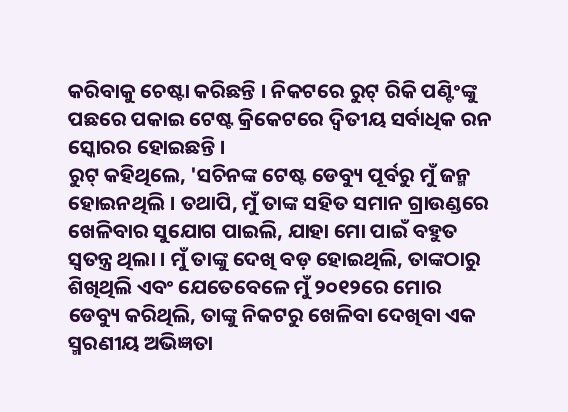କରିବାକୁ ଚେଷ୍ଟା କରିଛନ୍ତି । ନିକଟରେ ରୁଟ୍ ରିକି ପଣ୍ଟିଂଙ୍କୁ ପଛରେ ପକାଇ ଟେଷ୍ଟ କ୍ରିକେଟରେ ଦ୍ୱିତୀୟ ସର୍ବାଧିକ ରନ ସ୍କୋରର ହୋଇଛନ୍ତି ।
ରୁଟ୍ କହିଥିଲେ, 'ସଚିନଙ୍କ ଟେଷ୍ଟ ଡେବ୍ୟୁ ପୂର୍ବରୁ ମୁଁ ଜନ୍ମ ହୋଇନଥିଲି । ତଥାପି, ମୁଁ ତାଙ୍କ ସହିତ ସମାନ ଗ୍ରାଉଣ୍ଡରେ ଖେଳିବାର ସୁଯୋଗ ପାଇଲି, ଯାହା ମୋ ପାଇଁ ବହୁତ ସ୍ୱତନ୍ତ୍ର ଥିଲା । ମୁଁ ତାଙ୍କୁ ଦେଖି ବଡ଼ ହୋଇଥିଲି, ତାଙ୍କଠାରୁ ଶିଖିଥିଲି ଏବଂ ଯେତେବେଳେ ମୁଁ ୨୦୧୨ରେ ମୋର ଡେବ୍ୟୁ କରିଥିଲି, ତାଙ୍କୁ ନିକଟରୁ ଖେଳିବା ଦେଖିବା ଏକ ସ୍ମରଣୀୟ ଅଭିଜ୍ଞତା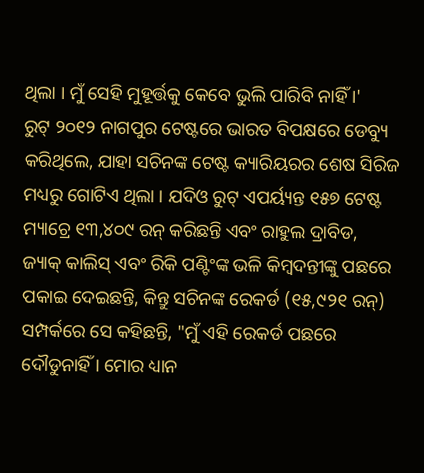ଥିଲା । ମୁଁ ସେହି ମୁହୂର୍ତ୍ତକୁ କେବେ ଭୁଲି ପାରିବି ନାହିଁ ।'
ରୁଟ୍ ୨୦୧୨ ନାଗପୁର ଟେଷ୍ଟରେ ଭାରତ ବିପକ୍ଷରେ ଡେବ୍ୟୁ କରିଥିଲେ, ଯାହା ସଚିନଙ୍କ ଟେଷ୍ଟ କ୍ୟାରିୟରର ଶେଷ ସିରିଜ ମଧ୍ୟରୁ ଗୋଟିଏ ଥିଲା । ଯଦିଓ ରୁଟ୍ ଏପର୍ୟ୍ୟନ୍ତ ୧୫୭ ଟେଷ୍ଟ ମ୍ୟାଚ୍ରେ ୧୩,୪୦୯ ରନ୍ କରିଛନ୍ତି ଏବଂ ରାହୁଲ ଦ୍ରାବିଡ, ଜ୍ୟାକ୍ କାଲିସ୍ ଏବଂ ରିକି ପଣ୍ଟିଂଙ୍କ ଭଳି କିମ୍ବଦନ୍ତୀଙ୍କୁ ପଛରେ ପକାଇ ଦେଇଛନ୍ତି, କିନ୍ତୁ ସଚିନଙ୍କ ରେକର୍ଡ (୧୫,୯୨୧ ରନ୍) ସମ୍ପର୍କରେ ସେ କହିଛନ୍ତି, "ମୁଁ ଏହି ରେକର୍ଡ ପଛରେ ଦୌଡୁନାହିଁ । ମୋର ଧ୍ୟାନ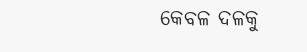କେବଳ ଦଳକୁ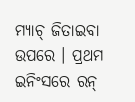ମ୍ୟାଚ୍ ଜିତାଇବା ଉପରେ । ପ୍ରଥମ ଇନିଂସରେ ରନ୍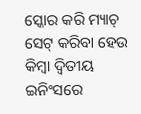ସ୍କୋର କରି ମ୍ୟାଚ୍ ସେଟ୍ କରିବା ହେଉ କିମ୍ବା ଦ୍ୱିତୀୟ ଇନିଂସରେ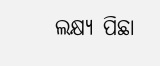ଲକ୍ଷ୍ୟ ପିଛା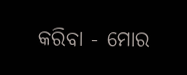କରିବା - ମୋର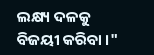ଲକ୍ଷ୍ୟ ଦଳକୁ ବିଜୟୀ କରିବା ।"